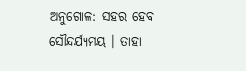ଅନୁଗୋଳ: ସହର ହେବ ସୌନ୍ଦର୍ଯ୍ୟମୟ । ତାହା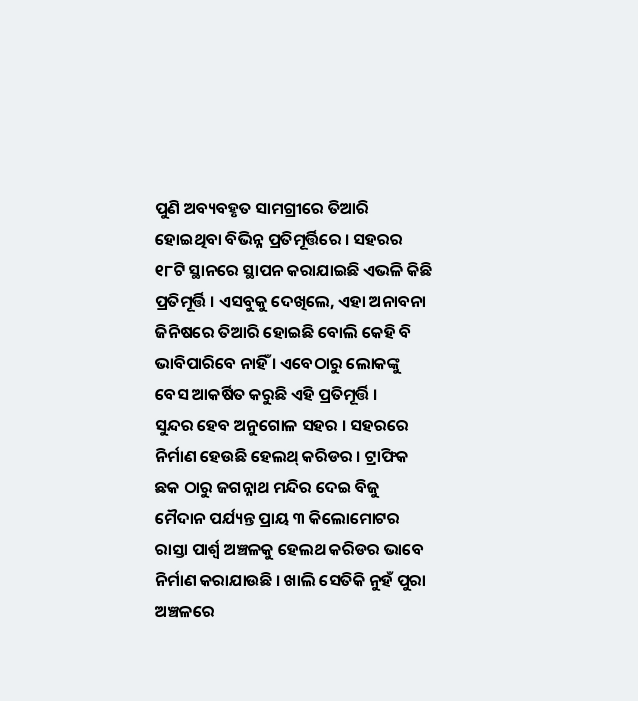ପୁଣି ଅବ୍ୟବହୃତ ସାମଗ୍ରୀରେ ତିଆରି ହୋଇଥିବା ବିଭିନ୍ନ ପ୍ରତିମୂର୍ତ୍ତିରେ । ସହରର ୧୮ଟି ସ୍ଥାନରେ ସ୍ଥାପନ କରାଯାଇଛି ଏଭଳି କିଛି ପ୍ରତିମୂର୍ତ୍ତି । ଏସବୁକୁ ଦେଖିଲେ, ଏହା ଅନାବନା ଜିନିଷରେ ତିଆରି ହୋଇଛି ବୋଲି କେହି ବି ଭାବିପାରିବେ ନାହିଁ । ଏବେଠାରୁ ଲୋକଙ୍କୁ ବେସ ଆକର୍ଷିତ କରୁଛି ଏହି ପ୍ରତିମୂର୍ତ୍ତି ।
ସୁନ୍ଦର ହେବ ଅନୁଗୋଳ ସହର । ସହରରେ ନିର୍ମାଣ ହେଉଛି ହେଲଥ୍ କରିଡର । ଟ୍ରାଫିକ ଛକ ଠାରୁ ଜଗନ୍ନାଥ ମନ୍ଦିର ଦେଇ ବିଜୁ ମୈଦାନ ପର୍ଯ୍ୟନ୍ତ ପ୍ରାୟ ୩ କିଲୋମୋଟର ରାସ୍ତା ପାର୍ଶ୍ଵ ଅଞ୍ଚଳକୁ ହେଲଥ କରିଡର ଭାବେ ନିର୍ମାଣ କରାଯାଉଛି । ଖାଲି ସେତିକି ନୁହଁ ପୁରା ଅଞ୍ଚଳରେ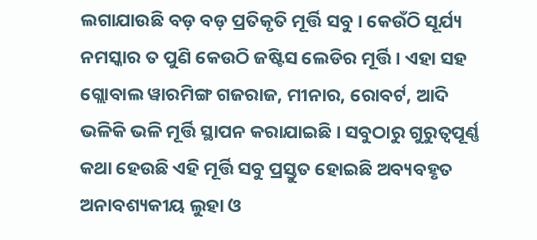ଲଗାଯାଉଛି ବଡ଼ ବଡ଼ ପ୍ରତିକୃତି ମୂର୍ତ୍ତି ସବୁ । କେଉଁଠି ସୂର୍ଯ୍ୟ ନମସ୍କାର ତ ପୁଣି କେଉଠି ଜଷ୍ଟିସ ଲେଡିର ମୂର୍ତ୍ତି । ଏହା ସହ ଗ୍ଲୋବାଲ ୱାରମିଙ୍ଗ ଗଜରାଜ, ମୀନାର, ରୋବର୍ଟ, ଆଦି ଭଳିକି ଭଳି ମୂର୍ତ୍ତି ସ୍ଥାପନ କରାଯାଇଛି । ସବୁଠାରୁ ଗୁରୁତ୍ୱପୂର୍ଣ୍ଣ କଥା ହେଉଛି ଏହି ମୂର୍ତ୍ତି ସବୁ ପ୍ରସ୍ତୁତ ହୋଇଛି ଅବ୍ୟବହୃତ ଅନାବଶ୍ୟକୀୟ ଲୁହା ଓ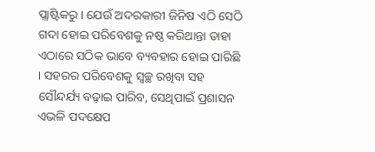ପ୍ଲାଷ୍ଟିକରୁ । ଯେଉଁ ଅଦରକାରୀ ଜିନିଷ ଏଠି ସେଠି ଗଦା ହୋଇ ପରିବେଶକୁ ନଷ୍ଠ କରିଥାନ୍ତା ତାହା ଏଠାରେ ସଠିକ ଭାବେ ବ୍ୟବହାର ହୋଇ ପାରିଛି । ସହରର ପରିବେଶକୁ ସ୍ୱଚ୍ଛ ରଖିବା ସହ ସୌନ୍ଦର୍ଯ୍ୟ ବଢ଼ାଇ ପାରିବ, ସେଥିପାଇଁ ପ୍ରଶାସନ ଏଭଳି ପଦକ୍ଷେପ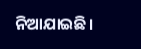ନିଆଯାଇଛି।